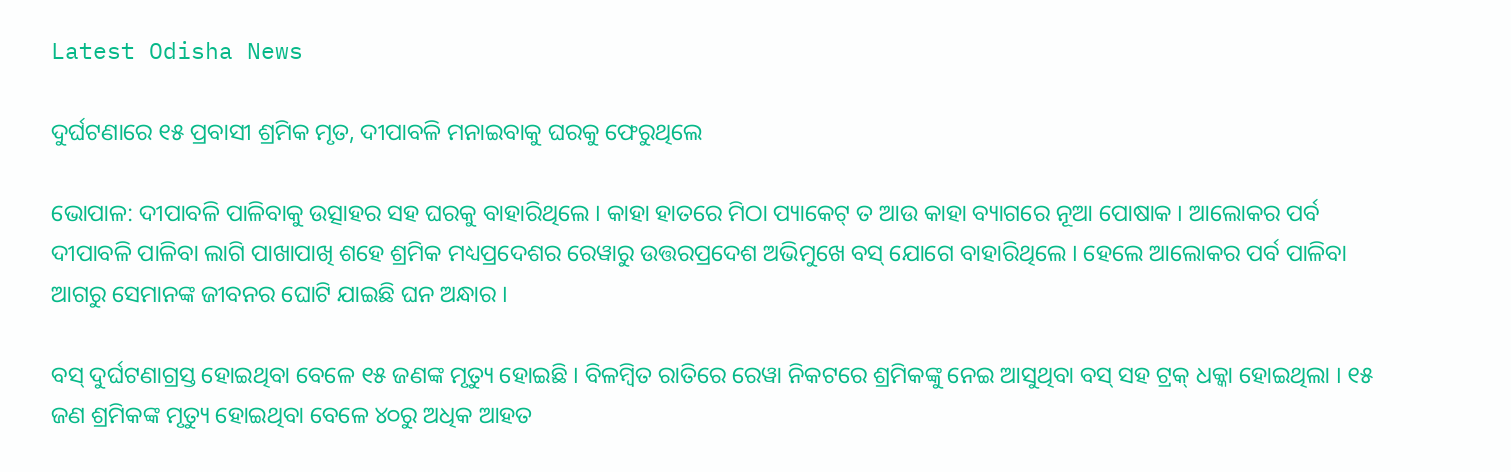Latest Odisha News

ଦୁର୍ଘଟଣାରେ ୧୫ ପ୍ରବାସୀ ଶ୍ରମିକ ମୃତ, ଦୀପାବଳି ମନାଇବାକୁ ଘରକୁ ଫେରୁଥିଲେ

ଭୋପାଳ: ଦୀପାବଳି ପାଳିବାକୁ ଉତ୍ସାହର ସହ ଘରକୁ ବାହାରିଥିଲେ । କାହା ହାତରେ ମିଠା ପ୍ୟାକେଟ୍ ତ ଆଉ କାହା ବ୍ୟାଗରେ ନୂଆ ପୋଷାକ । ଆଲୋକର ପର୍ବ ଦୀପାବଳି ପାଳିବା ଲାଗି ପାଖାପାଖି ଶହେ ଶ୍ରମିକ ମଧ୍ୟପ୍ରଦେଶର ରେୱାରୁ ଉତ୍ତରପ୍ରଦେଶ ଅଭିମୁଖେ ବସ୍ ଯୋଗେ ବାହାରିଥିଲେ । ହେଲେ ଆଲୋକର ପର୍ବ ପାଳିବା ଆଗରୁ ସେମାନଙ୍କ ଜୀବନର ଘୋଟି ଯାଇଛି ଘନ ଅନ୍ଧାର ।

ବସ୍ ଦୁର୍ଘଟଣାଗ୍ରସ୍ତ ହୋଇଥିବା ବେଳେ ୧୫ ଜଣଙ୍କ ମୃତ୍ୟୁ ହୋଇଛି । ବିଳମ୍ବିତ ରାତିରେ ରେୱା ନିକଟରେ ଶ୍ରମିକଙ୍କୁ ନେଇ ଆସୁଥିବା ବସ୍ ସହ ଟ୍ରକ୍ ଧକ୍କା ହୋଇଥିଲା । ୧୫ ଜଣ ଶ୍ରମିକଙ୍କ ମୃତ୍ୟୁ ହୋଇଥିବା ବେଳେ ୪୦ରୁ ଅଧିକ ଆହତ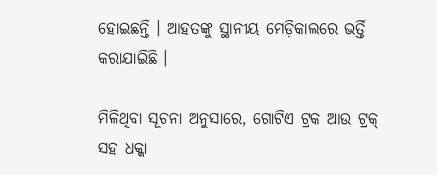ହୋଇଛନ୍ତି । ଆହତଙ୍କୁ ସ୍ଥାନୀୟ ମେଡ଼ିକାଲରେ ଭର୍ତ୍ତି କରାଯାଇିଛି ।

ମିଳିଥିବା ସୂଚନା ଅନୁସାରେ, ଗୋଟିଏ ଟ୍ରକ ଆଉ ଟ୍ରକ୍ ସହ ଧକ୍କା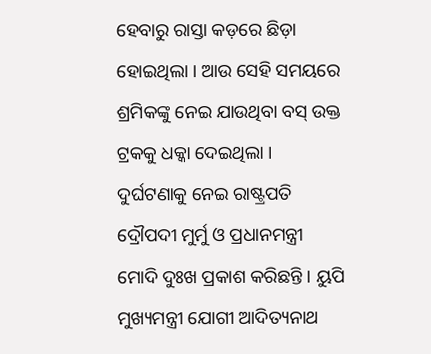ହେବାରୁ ରାସ୍ତା କଡ଼ରେ ଛିଡ଼ା ହୋଇଥିଲା । ଆଉ ସେହି ସମୟରେ ଶ୍ରମିକଙ୍କୁ ନେଇ ଯାଉଥିବା ବସ୍ ଉକ୍ତ ଟ୍ରକକୁ ଧକ୍କା ଦେଇଥିଲା । ଦୁର୍ଘଟଣାକୁ ନେଇ ରାଷ୍ଟ୍ରପତି ଦ୍ରୌପଦୀ ମୁର୍ମୁ ଓ ପ୍ରଧାନମନ୍ତ୍ରୀ ମୋଦି ଦୁଃଖ ପ୍ରକାଶ କରିଛନ୍ତି । ୟୁପି ମୁଖ୍ୟମନ୍ତ୍ରୀ ଯୋଗୀ ଆଦିତ୍ୟନାଥ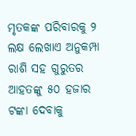ମୃତକଙ୍କ ପରିବାରକୁ ୨ ଲକ୍ଷ ଲେଖାଏ ଅନୁକମ୍ପା ରାଶି ସହ ଗୁରୁତର ଆହତଙ୍କୁ ୫୦ ହଜାର ଟଙ୍କା ଦେବାକୁ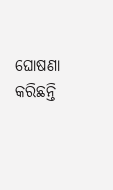ଘୋଷଣା କରିଛନ୍ତି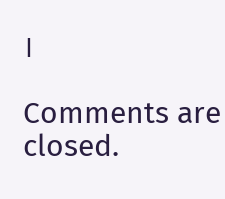।

Comments are closed.